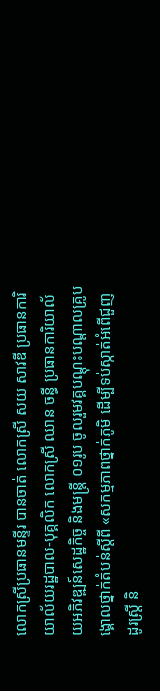លោកស្រីប្រធានមន្ទីរ បានចាត់ លោកស្រី សយ សាវឌី ប្រធានការិយាល័យរដ្ឋបាល-បុគ្គលិក លោកស្រី ឈាន ចន្ធី ប្រធានការិយាល័យអភិវឌ្ឍន៍សេដ្ឋកិច្ច និងមន្ដ្រី ០១រូប ចូលរួមវគ្គបណ្តុះបណ្តាលគ្រូបង្គោលថ្នាក់តំបន់ស្តីពី «សកម្មភាពថ្នាក់ភូមិ ដើម្បីទប់ស្កាត់អំពើជួញដូរស្ត្រី និ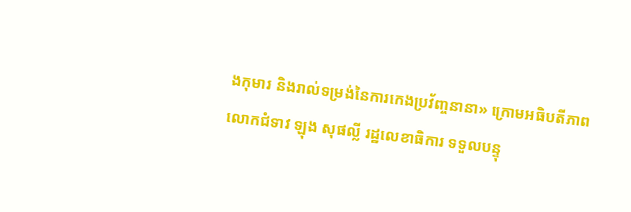ងកុមារ និងរាល់ទម្រង់នៃការកេងប្រវ័ញ្ចនានា» ក្រោមអធិបតីភាព លោកជំទាវ ឡុង សុផល្លី រដ្ឋលេខាធិការ ទទួលបន្ទុ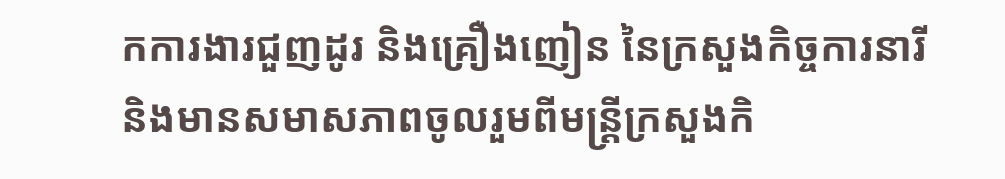កការងារជួញដូរ និងគ្រឿងញៀន នៃក្រសួងកិច្ចការនារី និងមានសមាសភាពចូលរួមពីមន្ដ្រីក្រសួងកិ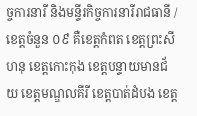ច្ចការនារី និងមន្ទីរកិច្ចការនារីរាជធានី /ខេត្តចំនួន ០៩ គឺខេត្តកំពត ខេត្តព្រះសីហនុ ខេត្តកោះកុង ខេត្តបន្ទាយមានជ័យ ខេត្តមណ្ឌលគីរី ខេត្តបាត់ដំបង ខេត្ត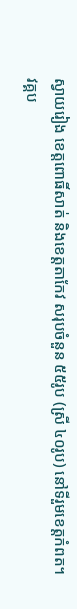ស្វាយរៀង ខេត្តពោធិ៍សាត់ និងខេត្តតាកែវ សរុបចំនួន ៥៥រូប (ស្រី ៤០រូប) នៅទីរួមខេត្តកំពត។
វគ្គប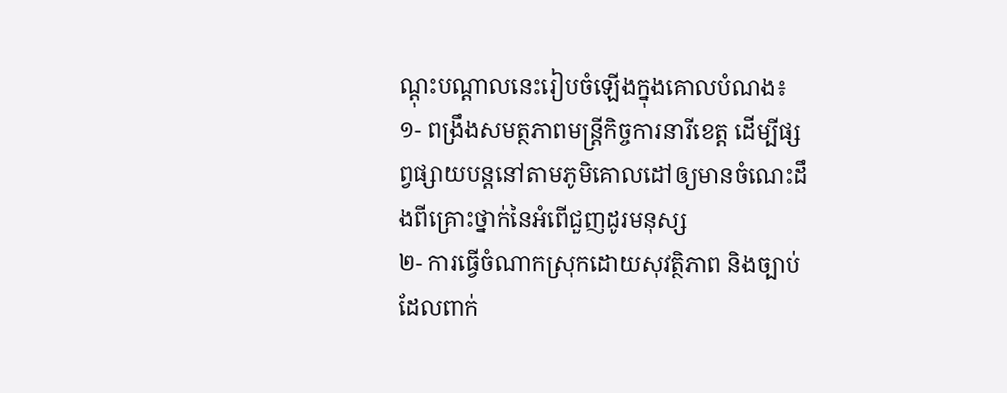ណ្ដុះបណ្ដាលនេះរៀបចំឡើងក្នុងគោលបំណង៖
១- ពង្រឹងសមត្ថភាពមន្ត្រីកិច្ចការនារីខេត្ត ដើម្បីផ្សព្វផ្សាយបន្តនៅតាមភូមិគោលដៅឲ្យមានចំណេះដឹងពីគ្រោះថ្នាក់នៃអំពើជួញដូរមនុស្ស
២- ការធ្វើចំណាកស្រុកដោយសុវត្ថិភាព និងច្បាប់ដែលពាក់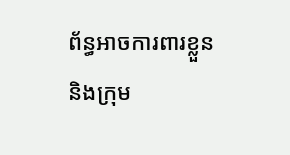ព័ន្ធអាចការពារខ្លួន និងក្រុម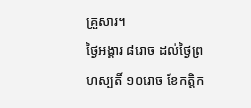គ្រួសារ។
ថ្ងៃអង្គារ ៨រោច ដល់ថ្ងៃព្រហស្បតិ៍ ១០រោច ខែកត្តិក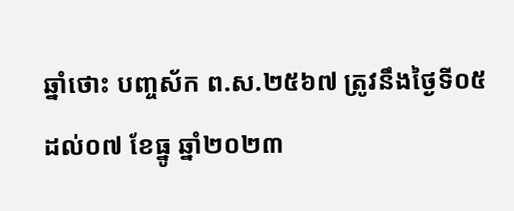ឆ្នាំថោះ បញ្ចស័ក ព.ស.២៥៦៧ ត្រូវនឹងថ្ងៃទី០៥ ដល់០៧ ខែធ្នូ ឆ្នាំ២០២៣